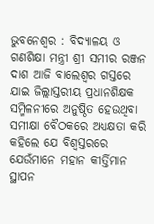ଭୁବନେଶ୍ୱର : ବିଦ୍ୟାଳୟ ଓ ଗଣଶିକ୍ଷା ମନ୍ତ୍ରୀ ଶ୍ରୀ ସମୀର ରଞ୍ଜନ ଦାଶ ଆଜି ବାଲେଶ୍ୱର ଗସ୍ତରେ ଯାଇ ଜିଲ୍ଲାସ୍ତରୀୟ ପ୍ରଧାନଶିକ୍ଷକ ସମ୍ମିଳନୀରେ ଅନୁଷ୍ଠିତ ହେଉଥିବା ସମୀକ୍ଷା ବୈଠକରେ ଅଧ୍ୟକ୍ଷତା କରି କହିଲେ ଯେ ବିଶ୍ୱସ୍ତରରେ ଯେଉଁମାନେ ମହାନ କୀର୍ତ୍ତିମାନ ସ୍ଥାପନ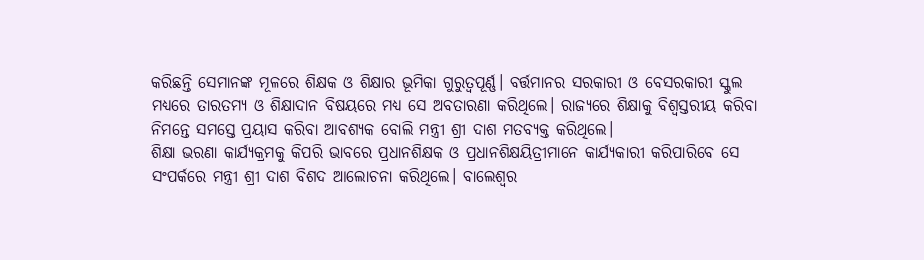କରିଛନ୍ତି ସେମାନଙ୍କ ମୂଳରେ ଶିକ୍ଷକ ଓ ଶିକ୍ଷାର ଭୂମିକା ଗୁରୁତ୍ୱପୂର୍ଣ୍ଣ। ବର୍ତ୍ତମାନର ସରକାରୀ ଓ ବେସରକାରୀ ସ୍କୁଲ ମଧ୍ୟରେ ତାରତମ୍ୟ ଓ ଶିକ୍ଷାଦାନ ବିଷୟରେ ମଧ୍ୟ ସେ ଅବତାରଣା କରିଥିଲେ। ରାଜ୍ୟରେ ଶିକ୍ଷାକୁ ବିଶ୍ୱସ୍ତରୀୟ କରିବା ନିମନ୍ତେ ସମସ୍ତେ ପ୍ରୟାସ କରିବା ଆବଶ୍ୟକ ବୋଲି ମନ୍ତ୍ରୀ ଶ୍ରୀ ଦାଶ ମତବ୍ୟକ୍ତ କରିଥିଲେ।
ଶିକ୍ଷା ଭରଣା କାର୍ଯ୍ୟକ୍ରମକୁ କିପରି ଭାବରେ ପ୍ରଧାନଶିକ୍ଷକ ଓ ପ୍ରଧାନଶିକ୍ଷୟିତ୍ରୀମାନେ କାର୍ଯ୍ୟକାରୀ କରିପାରିବେ ସେ ସଂପର୍କରେ ମନ୍ତ୍ରୀ ଶ୍ରୀ ଦାଶ ବିଶଦ ଆଲୋଚନା କରିଥିଲେ। ବାଲେଶ୍ୱର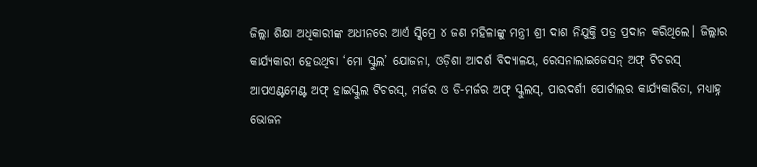ଜିଲ୍ଲା ଶିକ୍ଷା ଅଧିକାରୀଙ୍କ ଅଧୀନରେ ଆର୍ଏ ସ୍କିମ୍ରେ ୪ ଜଣ ମହିଳାଙ୍କୁ ମନ୍ତ୍ରୀ ଶ୍ରୀ ଦାଶ ନିଯୁକ୍ତି ପତ୍ର ପ୍ରଦାନ କରିଥିଲେ। ଜିଲ୍ଲାର କାର୍ଯ୍ୟକାରୀ ହେଉଥିବା ‘ମୋ ସ୍କୁଲ’ ଯୋଜନା, ଓଡ଼ିଶା ଆଦର୍ଶ ବିଦ୍ୟାଳୟ, ରେସନାଲାଇଜେସନ୍ ଅଫ୍ ଟିଚରସ୍ ଆପଏଣ୍ଟମେଣ୍ଟ ଅଫ୍ ହାଇସ୍କୁଲ ଟିଚରସ୍, ମର୍ଜର ଓ ଡି-ମର୍ଜର ଅଫ୍ ସ୍କୁଲସ୍, ପାରଦର୍ଶୀ ପୋର୍ଟାଲର କାର୍ଯ୍ୟକାରିତା, ମଧ୍ୟାହ୍ନ ଭୋଜନ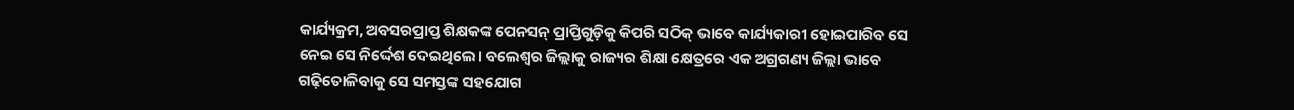କାର୍ଯ୍ୟକ୍ରମ, ଅବସରପ୍ରାପ୍ତ ଶିକ୍ଷକଙ୍କ ପେନସନ୍ ପ୍ରାପ୍ତିଗୁଡ଼ିକୁ କିପରି ସଠିକ୍ ଭାବେ କାର୍ଯ୍ୟକାରୀ ହୋଇପାରିବ ସେ ନେଇ ସେ ନିର୍ଦ୍ଦେଶ ଦେଇଥିଲେ। ବଲେଶ୍ୱର ଜିଲ୍ଲାକୁ ରାଜ୍ୟର ଶିକ୍ଷା କ୍ଷେତ୍ରରେ ଏକ ଅଗ୍ରଗଣ୍ୟ ଜିଲ୍ଲା ଭାବେ ଗଢ଼ିତୋଳିବାକୁ ସେ ସମସ୍ତଙ୍କ ସହଯୋଗ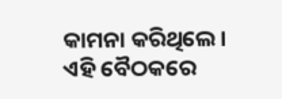କାମନା କରିଥିଲେ।
ଏହି ବୈଠକରେ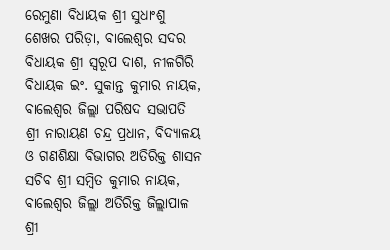ରେମୁଣା ବିଧାୟକ ଶ୍ରୀ ସୁଧାଂଶୁ ଶେଖର ପରିଡ଼ା, ବାଲେଶ୍ୱର ସଦର ବିଧାୟକ ଶ୍ରୀ ସ୍ୱରୂପ ଦାଶ, ନୀଳଗିରି ବିଧାୟକ ଇଂ. ସୁକାନ୍ତ କୁମାର ନାୟକ, ବାଲେଶ୍ୱର ଜିଲ୍ଲା ପରିଷଦ ସଭାପତି ଶ୍ରୀ ନାରାୟଣ ଚନ୍ଦ୍ର ପ୍ରଧାନ, ବିଦ୍ୟାଳୟ ଓ ଗଣଶିକ୍ଷା ବିଭାଗର ଅତିରିକ୍ତ ଶାସନ ସଚିବ ଶ୍ରୀ ସମ୍ବିତ କୁମାର ନାୟକ, ବାଲେଶ୍ୱର ଜିଲ୍ଲା ଅତିରିକ୍ତ ଜିଲ୍ଲାପାଳ ଶ୍ରୀ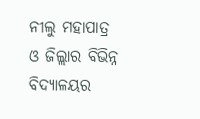ନୀଲୁ ମହାପାତ୍ର ଓ ଜିଲ୍ଲାର ବିଭିନ୍ନ ବିଦ୍ୟାଳୟର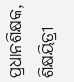ପ୍ରଧାନଶିକ୍ଷକ, ଶିକ୍ଷୟିତ୍ରୀ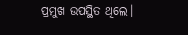ପ୍ରମୁଖ ଉପସ୍ଥିତ ଥିଲେ।